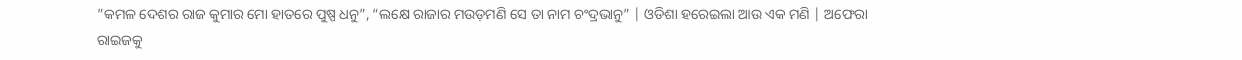”କମଳ ଦେଶର ରାଜ କୁମାର ମୋ ହାତରେ ପୁଷ୍ପ ଧନୁ”, “ଲକ୍ଷେ ରାଜାର ମଉଡ଼ମଣି ସେ ତା ନାମ ଚଂଦ୍ରଭାନୁ” | ଓଡିଶା ହରେଇଲା ଆଉ ଏକ ମଣି | ଅଫେରା ରାଇଜକୁ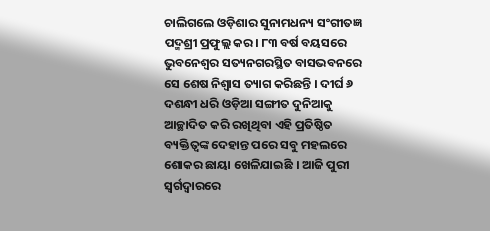ଚାଲିଗଲେ ଓଡ଼ିଶାର ସୁନାମଧନ୍ୟ ସଂଗୀତଜ୍ଞ ପଦ୍ମଶ୍ରୀ ପ୍ରଫୁଲ୍ଲ କର। ୮୩ ବର୍ଷ ବୟସରେ ଭୁବନେଶ୍ୱର ସତ୍ୟନଗରସ୍ଥିତ ବାସଭବନରେ ସେ ଶେଷ ନିଶ୍ୱାସ ତ୍ୟାଗ କରିଛନ୍ତି । ଦୀର୍ଘ ୬ ଦଶନ୍ଧୀ ଧରି ଓଡ଼ିଆ ସଙ୍ଗୀତ ଦୁନିଆକୁ ଆଚ୍ଛାଦିତ କରି ରଖିଥିବା ଏହି ପ୍ରତିଷ୍ଠିତ ବ୍ୟକ୍ତିତ୍ୱଙ୍କ ଦେହାନ୍ତ ପରେ ସବୁ ମହଲରେ ଶୋକର ଛାୟା ଖେଳିଯାଇଛି । ଆଜି ପୁରୀ ସ୍ୱର୍ଗଦ୍ୱାରରେ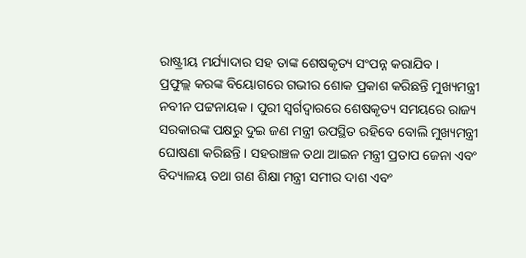ରାଷ୍ଟ୍ରୀୟ ମର୍ଯ୍ୟାଦାର ସହ ତାଙ୍କ ଶେଷକୃତ୍ୟ ସଂପନ୍ନ କରାଯିବ ।
ପ୍ରଫୁଲ୍ଲ କରଙ୍କ ବିୟୋଗରେ ଗଭୀର ଶୋକ ପ୍ରକାଶ କରିଛନ୍ତି ମୁଖ୍ୟମନ୍ତ୍ରୀ ନବୀନ ପଟ୍ଟନାୟକ । ପୁରୀ ସ୍ୱର୍ଗଦ୍ୱାରରେ ଶେଷକୃତ୍ୟ ସମୟରେ ରାଜ୍ୟ ସରକାରଙ୍କ ପକ୍ଷରୁ ଦୁଇ ଜଣ ମନ୍ତ୍ରୀ ଉପସ୍ଥିତ ରହିବେ ବୋଲି ମୁଖ୍ୟମନ୍ତ୍ରୀ ଘୋଷଣା କରିଛନ୍ତି । ସହରାଞ୍ଚଳ ତଥା ଆଇନ ମନ୍ତ୍ରୀ ପ୍ରତାପ ଜେନା ଏବଂ ବିଦ୍ୟାଳୟ ତଥା ଗଣ ଶିକ୍ଷା ମନ୍ତ୍ରୀ ସମୀର ଦାଶ ଏବଂ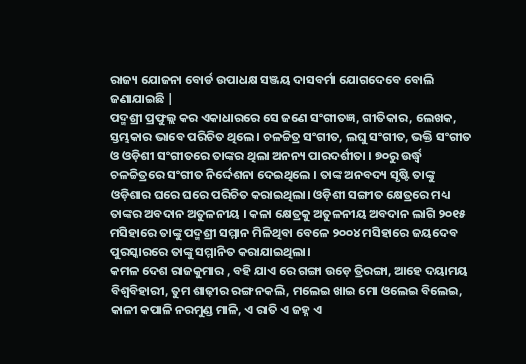ରାଜ୍ୟ ଯୋଜନା ବୋର୍ଡ ଉପାଧକ୍ଷ ସଞ୍ଜୟ ଦାସବର୍ମା ଯୋଗଦେବେ ବୋଲି ଜଣାଯାଇଛି |
ପଦ୍ମଶ୍ରୀ ପ୍ରଫୁଲ୍ଲ କର ଏକାଧାରରେ ସେ ଜଣେ ସଂଗୀତଜ୍ଞ, ଗୀତିକାର, ଲେଖକ, ସ୍ତମ୍ଭକାର ଭାବେ ପରିଚିତ ଥିଲେ। ଚଳଚ୍ଚିତ୍ର ସଂଗୀତ, ଲଘୁ ସଂଗୀତ, ଭକ୍ତି ସଂଗୀତ ଓ ଓଡ଼ିଶୀ ସଂଗୀତରେ ତାଙ୍କର ଥିଲା ଅନନ୍ୟ ପାରଦର୍ଶୀତା । ୭୦ରୁ ଉର୍ଦ୍ଧ୍ବ ଚଳଚ୍ଚିତ୍ରରେ ସଂଗୀତ ନିର୍ଦ୍ଦେଶନା ଦେଇଥିଲେ । ତାଙ୍କ ଅନବଦ୍ୟ ସୃଷ୍ଟି ତାଙ୍କୁ ଓଡ଼ିଶାର ଘରେ ଘରେ ପରିଚିତ କରାଇଥିଲା। ଓଡ଼ିଶୀ ସଙ୍ଗୀତ କ୍ଷେତ୍ରରେ ମଧ୍ୟ ତାଙ୍କର ଅବଦାନ ଅତୁଳନୀୟ । କଳା କ୍ଷେତ୍ରକୁ ଅତୁଳନୀୟ ଅବଦାନ ଲାଗି ୨୦୧୫ ମସିହାରେ ତାଙ୍କୁ ପଦ୍ମଶ୍ରୀ ସମ୍ମାନ ମିଳିଥିବା ବେଳେ ୨୦୦୪ ମସିହାରେ ଜୟଦେବ ପୁରସ୍କାରରେ ତାଙ୍କୁ ସମ୍ମାନିତ କରାଯାଇଥିଲା।
କମଳ ଦେଶ ରାଜକୁମାର , ବହି ଯାଏ ରେ ଗଙ୍ଗା ଉଡ଼େ ତ୍ରିରଙ୍ଗା, ଆହେ ଦୟାମୟ ବିଶ୍ବବିହାରୀ, ତୁମ ଶାଢ଼ୀର ରଙ୍ଗ ନକଲି, ମଲେଇ ଖାଇ ମୋ ଓଲେଇ ବିଲେଇ, କାଳୀ କପାଳି ନରମୁଣ୍ଡ ମାଳି, ଏ ରାତି ଏ ଜହ୍ନ ଏ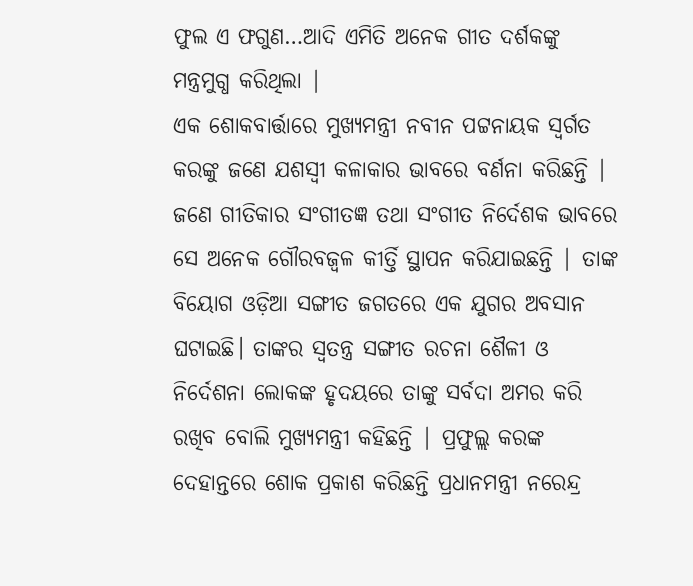ଫୁଲ ଏ ଫଗୁଣ…ଆଦି ଏମିତି ଅନେକ ଗୀତ ଦର୍ଶକଙ୍କୁ ମନ୍ତ୍ରମୁଗ୍ଧ କରିଥିଲା |
ଏକ ଶୋକବାର୍ତ୍ତାରେ ମୁଖ୍ୟମନ୍ତ୍ରୀ ନବୀନ ପଟ୍ଟନାୟକ ସ୍ୱର୍ଗତ କରଙ୍କୁ ଜଣେ ଯଶସ୍ୱୀ କଳାକାର ଭାବରେ ବର୍ଣନା କରିଛନ୍ତି | ଜଣେ ଗୀତିକାର ସଂଗୀତଜ୍ଞ ତଥା ସଂଗୀତ ନିର୍ଦେଶକ ଭାବରେ ସେ ଅନେକ ଗୌରବଜ୍ବଳ କୀର୍ତ୍ତି ସ୍ଥାପନ କରିଯାଇଛନ୍ତି | ତାଙ୍କ ବିୟୋଗ ଓଡ଼ିଆ ସଙ୍ଗୀତ ଜଗତରେ ଏକ ଯୁଗର ଅବସାନ ଘଟାଇଛି। ତାଙ୍କର ସ୍ୱତନ୍ତ୍ର ସଙ୍ଗୀତ ରଚନା ଶୈଳୀ ଓ ନିର୍ଦେଶନା ଲୋକଙ୍କ ହୃଦୟରେ ତାଙ୍କୁ ସର୍ବଦା ଅମର କରି ରଖିବ ବୋଲି ମୁଖ୍ୟମନ୍ତ୍ରୀ କହିଛନ୍ତି | ପ୍ରଫୁଲ୍ଲ କରଙ୍କ ଦେହାନ୍ତରେ ଶୋକ ପ୍ରକାଶ କରିଛନ୍ତି ପ୍ରଧାନମନ୍ତ୍ରୀ ନରେନ୍ଦ୍ର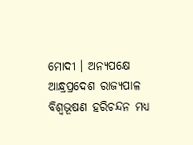ମୋଦୀ । ଅନ୍ୟପକ୍ଷେ ଆନ୍ଧ୍ରପ୍ରଦେଶ ରାଜ୍ୟପାଳ ବିଶ୍ୱଭୂଷଣ ହରିଚନ୍ଦନ ମଧ୍ୟ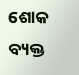ଶୋକ ବ୍ୟକ୍ତ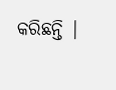କରିଛନ୍ତି |